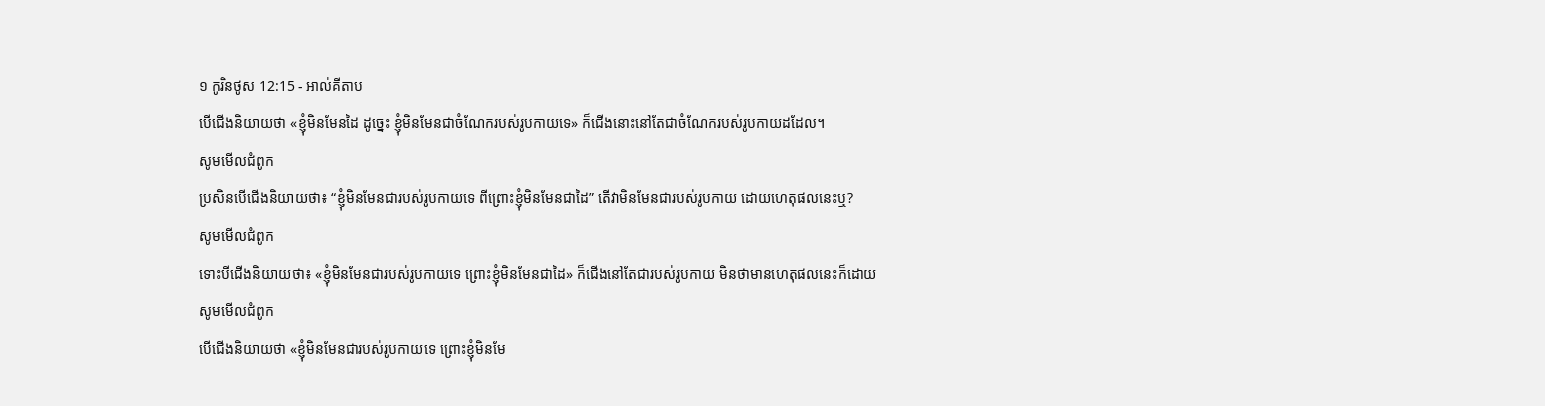១ កូរិនថូស 12:15 - អាល់គីតាប
បើជើងនិយាយថា «ខ្ញុំមិនមែនដៃ ដូច្នេះ ខ្ញុំមិនមែនជាចំណែករបស់រូបកាយទេ» ក៏ជើងនោះនៅតែជាចំណែករបស់រូបកាយដដែល។
សូមមើលជំពូក
ប្រសិនបើជើងនិយាយថា៖ “ខ្ញុំមិនមែនជារបស់រូបកាយទេ ពីព្រោះខ្ញុំមិនមែនជាដៃ” តើវាមិនមែនជារបស់រូបកាយ ដោយហេតុផលនេះឬ?
សូមមើលជំពូក
ទោះបីជើងនិយាយថា៖ «ខ្ញុំមិនមែនជារបស់រូបកាយទេ ព្រោះខ្ញុំមិនមែនជាដៃ» ក៏ជើងនៅតែជារបស់រូបកាយ មិនថាមានហេតុផលនេះក៏ដោយ
សូមមើលជំពូក
បើជើងនិយាយថា «ខ្ញុំមិនមែនជារបស់រូបកាយទេ ព្រោះខ្ញុំមិនមែ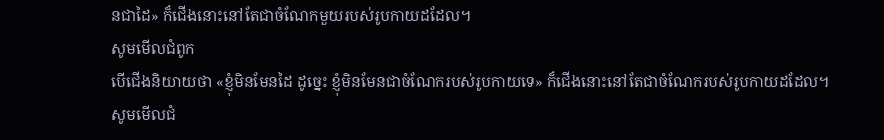នជាដៃ» ក៏ជើងនោះនៅតែជាចំណែកមួយរបស់រូបកាយដដែល។
សូមមើលជំពូក
បើជើងនិយាយថា «ខ្ញុំមិនមែនដៃ ដូច្នេះ ខ្ញុំមិនមែនជាចំណែករបស់រូបកាយទេ» ក៏ជើងនោះនៅតែជាចំណែករបស់រូបកាយដដែល។
សូមមើលជំ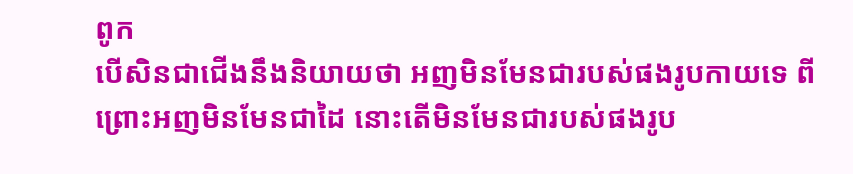ពូក
បើសិនជាជើងនឹងនិយាយថា អញមិនមែនជារបស់ផងរូបកាយទេ ពីព្រោះអញមិនមែនជាដៃ នោះតើមិនមែនជារបស់ផងរូប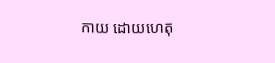កាយ ដោយហេតុ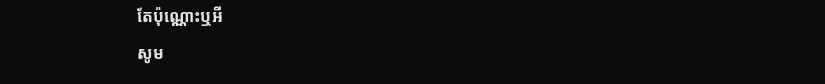តែប៉ុណ្ណោះឬអី
សូម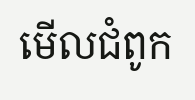មើលជំពូក